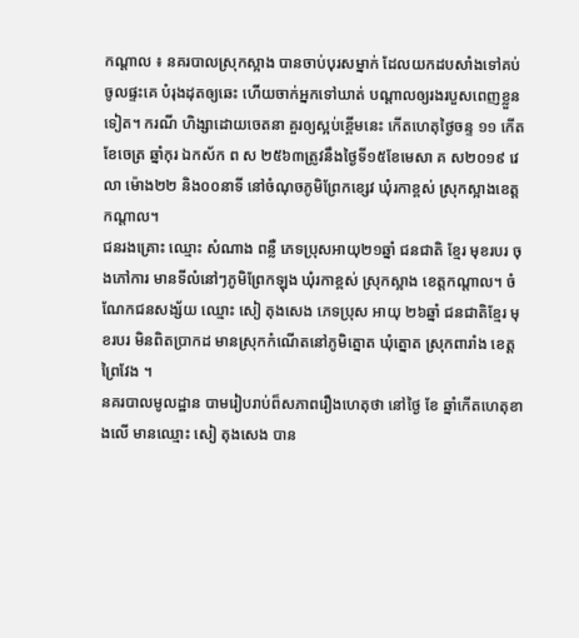កណ្តាល ៖ នគរបាលស្រុកស្អាង បានចាប់បុរសម្នាក់ ដែលយកដបសាំងទៅគប់ចូលផ្ទះគេ បំរុងដុតឲ្យឆេះ ហើយចាក់អ្នកទៅឃាត់ បណ្តាលឲ្យរងរបួសពេញខ្លួនទៀត។ ករណី ហិង្សាដោយចេតនា គួរឲ្យស្អប់ខ្ពើមនេះ កើតហេតុថ្ងៃចន្ទ ១១ កើត ខែចេត្រ ឆ្នាំកុរ ឯកស័ក ព ស ២៥៦៣ត្រូវនឹងថ្ងៃទី១៥ខែមេសា គ ស២០១៩ វេលា ម៉ោង២២ និង០០នាទី នៅចំណុចភូមិព្រែកខ្សេវ ឃុំរកាខ្ពស់ ស្រុកស្អាងខេត្តកណ្តាល។
ជនរងគ្រោះ ឈ្មោះ សំណាង ពន្លឺ ភេទប្រុសអាយុ២១ឆ្នាំ ជនជាតិ ខ្មែរ មុខរបរ ចុងភៅការ មានទីលំនៅៗភូមិព្រែកឡុង ឃុំរកាខ្ពស់ ស្រុកស្អាង ខេត្តកណ្តាល។ ចំណែកជនសង្ស័យ ឈ្មោះ សៀ តុងសេង ភេទប្រុស អាយុ ២៦ឆ្នាំ ជនជាតិខ្មែរ មុខរបរ មិនពិតប្រាកដ មានស្រុកកំណើតនៅភូមិត្នោត ឃុំត្នោត ស្រុកពារាំង ខេត្តព្រៃវែង ។
នគរបាលមូលដ្ឋាន បាមរៀបរាប់ព៏សភាពរឿងហេតុថា នៅថ្ងៃ ខែ ឆ្នាំកើតហេតុខាងលើ មានឈ្មោះ សៀ តុងសេង បាន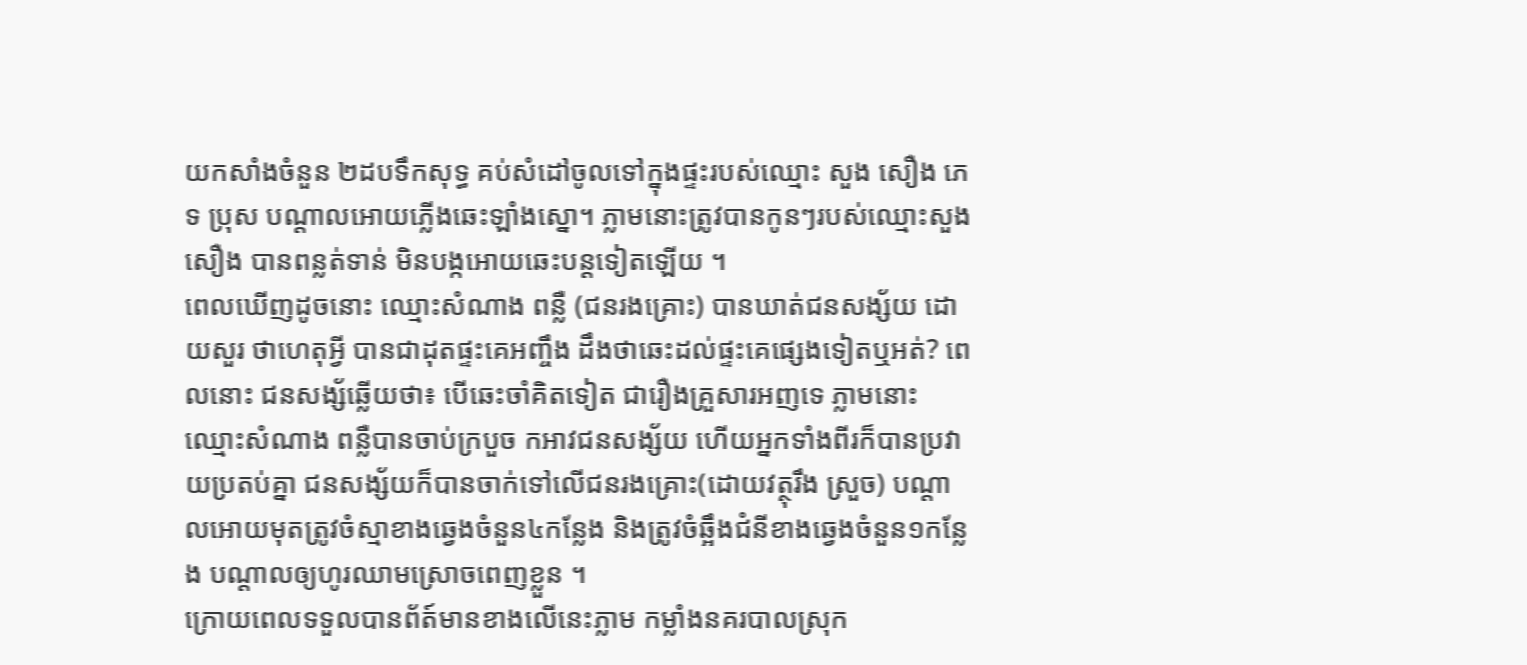យកសាំងចំនួន ២ដបទឹកសុទ្ធ គប់សំដៅចូលទៅក្នុងផ្ទះរបស់ឈ្មោះ សួង សឿង ភេទ ប្រុស បណ្តាលអោយភ្លើងឆេះឡាំងស្នោ។ ភ្លាមនោះត្រូវបានកូនៗរបស់ឈ្មោះសួង សឿង បានពន្លត់ទាន់ មិនបង្កអោយឆេះបន្តទៀតឡើយ ។
ពេលឃើញដូចនោះ ឈ្មោះសំណាង ពន្លឺ (ជនរងគ្រោះ) បានឃាត់ជនសង្ស័យ ដោយសួរ ថាហេតុអ្វី បានជាដុតផ្ទះគេអញ្ចឹង ដឹងថាឆេះដល់ផ្ទះគេផ្សេងទៀតឬអត់? ពេលនោះ ជនសង្ស័ឆ្លើយថា៖ បើឆេះចាំគិតទៀត ជារឿងគ្រួសារអញទេ ភ្លាមនោះឈ្មោះសំណាង ពន្លឺបានចាប់ក្របួច កអាវជនសង្ស័យ ហើយអ្នកទាំងពីរក៏បានប្រវាយប្រតប់គ្នា ជនសង្ស័យក៏បានចាក់ទៅលើជនរងគ្រោះ(ដោយវត្ថុរឹង ស្រួច) បណ្តាលអោយមុតត្រូវចំស្មាខាងឆ្វេងចំនួន៤កន្លែង និងត្រូវចំឆ្អឹងជំនីខាងឆ្វេងចំនួន១កន្លែង បណ្តាលឲ្យហូរឈាមស្រោចពេញខ្លួន ។
ក្រោយពេលទទួលបានព័ត៍មានខាងលើនេះភ្លាម កម្លាំងនគរបាលស្រុក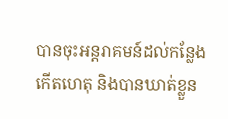បានចុះអន្ដរាគមន៍ដល់កន្លែងកើតហេតុ និងបានឃាត់ខ្លួន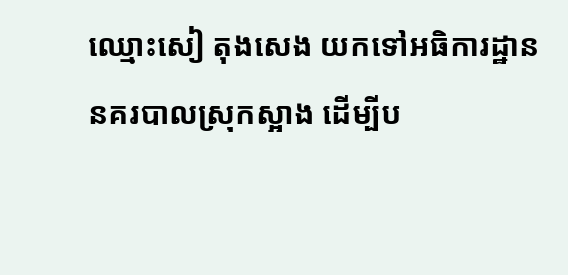ឈ្មោះសៀ តុងសេង យកទៅអធិការដ្ឋាននគរបាលស្រុកស្អាង ដើម្បីប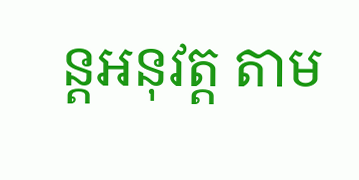ន្ដអនុវត្ត តាម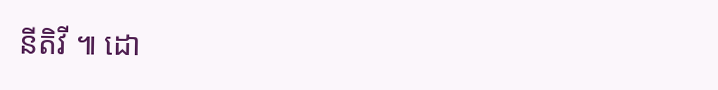នីតិវី ៕ ដោ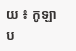យ ៖ កូឡាប